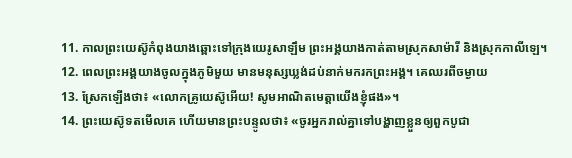11. កាលព្រះយេស៊ូកំពុងយាងឆ្ពោះទៅក្រុងយេរូសាឡឹម ព្រះអង្គយាងកាត់តាមស្រុកសាម៉ារី និងស្រុកកាលីឡេ។
12. ពេលព្រះអង្គយាងចូលក្នុងភូមិមួយ មានមនុស្សឃ្លង់ដប់នាក់មករកព្រះអង្គ។ គេឈរពីចម្ងាយ
13. ស្រែកឡើងថា៖ «លោកគ្រូយេស៊ូអើយ! សូមអាណិតមេត្តាយើងខ្ញុំផង»។
14. ព្រះយេស៊ូទតមើលគេ ហើយមានព្រះបន្ទូលថា៖ «ចូរអ្នករាល់គ្នាទៅបង្ហាញខ្លួនឲ្យពួកបូជា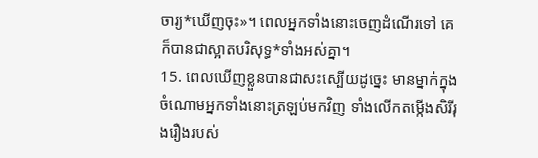ចារ្យ*ឃើញចុះ»។ ពេលអ្នកទាំងនោះចេញដំណើរទៅ គេក៏បានជាស្អាតបរិសុទ្ធ*ទាំងអស់គ្នា។
15. ពេលឃើញខ្លួនបានជាសះស្បើយដូច្នេះ មានម្នាក់ក្នុងចំណោមអ្នកទាំងនោះត្រឡប់មកវិញ ទាំងលើកតម្កើងសិរីរុងរឿងរបស់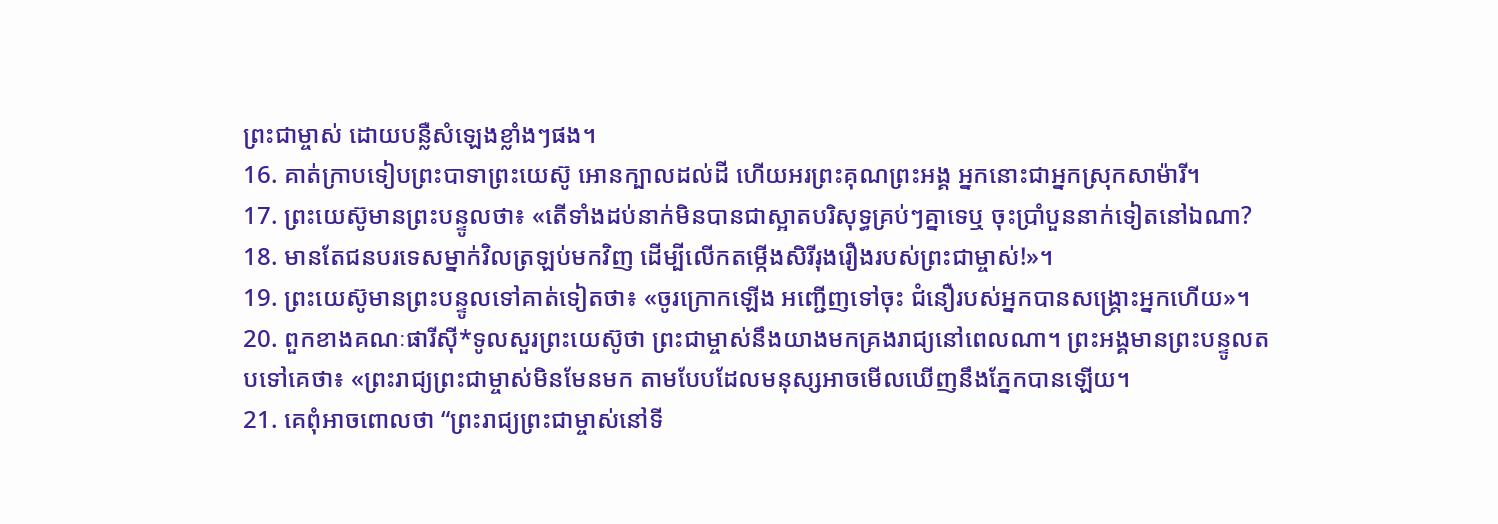ព្រះជាម្ចាស់ ដោយបន្លឺសំឡេងខ្លាំងៗផង។
16. គាត់ក្រាបទៀបព្រះបាទាព្រះយេស៊ូ អោនក្បាលដល់ដី ហើយអរព្រះគុណព្រះអង្គ អ្នកនោះជាអ្នកស្រុកសាម៉ារី។
17. ព្រះយេស៊ូមានព្រះបន្ទូលថា៖ «តើទាំងដប់នាក់មិនបានជាស្អាតបរិសុទ្ធគ្រប់ៗគ្នាទេឬ ចុះប្រាំបួននាក់ទៀតនៅឯណា?
18. មានតែជនបរទេសម្នាក់វិលត្រឡប់មកវិញ ដើម្បីលើកតម្កើងសិរីរុងរឿងរបស់ព្រះជាម្ចាស់!»។
19. ព្រះយេស៊ូមានព្រះបន្ទូលទៅគាត់ទៀតថា៖ «ចូរក្រោកឡើង អញ្ជើញទៅចុះ ជំនឿរបស់អ្នកបានសង្គ្រោះអ្នកហើយ»។
20. ពួកខាងគណៈផារីស៊ី*ទូលសួរព្រះយេស៊ូថា ព្រះជាម្ចាស់នឹងយាងមកគ្រងរាជ្យនៅពេលណា។ ព្រះអង្គមានព្រះបន្ទូលតបទៅគេថា៖ «ព្រះរាជ្យព្រះជាម្ចាស់មិនមែនមក តាមបែបដែលមនុស្សអាចមើលឃើញនឹងភ្នែកបានឡើយ។
21. គេពុំអាចពោលថា “ព្រះរាជ្យព្រះជាម្ចាស់នៅទី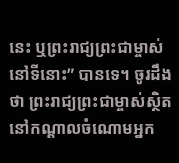នេះ ឬព្រះរាជ្យព្រះជាម្ចាស់នៅទីនោះ” បានទេ។ ចូរដឹងថា ព្រះរាជ្យព្រះជាម្ចាស់ស្ថិតនៅកណ្ដាលចំណោមអ្នក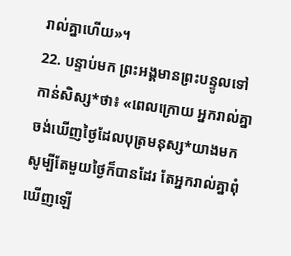រាល់គ្នាហើយ»។
22. បន្ទាប់មក ព្រះអង្គមានព្រះបន្ទូលទៅកាន់សិស្ស*ថា៖ «ពេលក្រោយ អ្នករាល់គ្នាចង់ឃើញថ្ងៃដែលបុត្រមនុស្ស*យាងមក សូម្បីតែមួយថ្ងៃក៏បានដែរ តែអ្នករាល់គ្នាពុំឃើញឡើ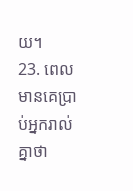យ។
23. ពេលមានគេប្រាប់អ្នករាល់គ្នាថា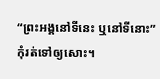“ព្រះអង្គនៅទីនេះ ឬនៅទីនោះ” កុំរត់ទៅឲ្យសោះ។